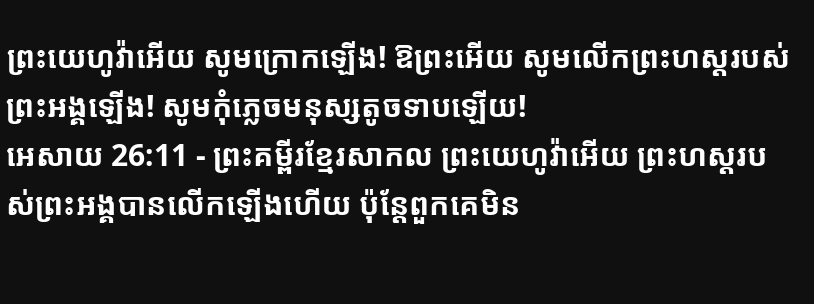ព្រះយេហូវ៉ាអើយ សូមក្រោកឡើង! ឱព្រះអើយ សូមលើកព្រះហស្តរបស់ព្រះអង្គឡើង! សូមកុំភ្លេចមនុស្សតូចទាបឡើយ!
អេសាយ 26:11 - ព្រះគម្ពីរខ្មែរសាកល ព្រះយេហូវ៉ាអើយ ព្រះហស្តរបស់ព្រះអង្គបានលើកឡើងហើយ ប៉ុន្តែពួកគេមិន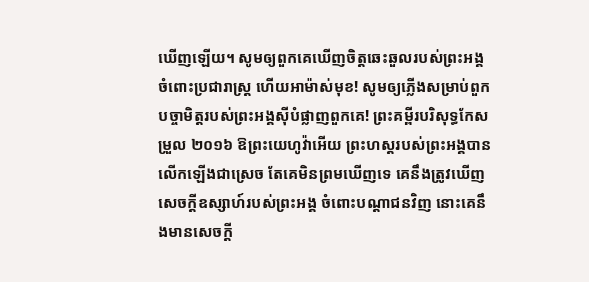ឃើញឡើយ។ សូមឲ្យពួកគេឃើញចិត្តឆេះឆួលរបស់ព្រះអង្គចំពោះប្រជារាស្ត្រ ហើយអាម៉ាស់មុខ! សូមឲ្យភ្លើងសម្រាប់ពួកបច្ចាមិត្តរបស់ព្រះអង្គស៊ីបំផ្លាញពួកគេ! ព្រះគម្ពីរបរិសុទ្ធកែសម្រួល ២០១៦ ឱព្រះយេហូវ៉ាអើយ ព្រះហស្តរបស់ព្រះអង្គបានលើកឡើងជាស្រេច តែគេមិនព្រមឃើញទេ គេនឹងត្រូវឃើញសេចក្ដីឧស្សាហ៍របស់ព្រះអង្គ ចំពោះបណ្ដាជនវិញ នោះគេនឹងមានសេចក្ដី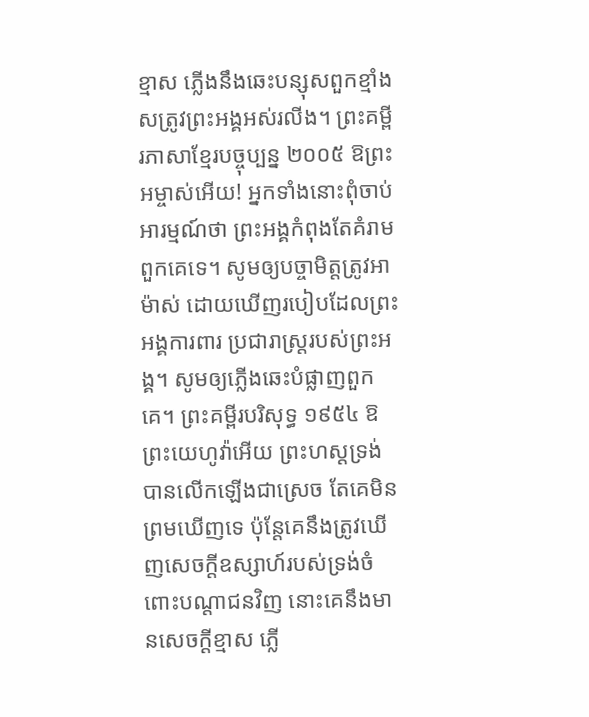ខ្មាស ភ្លើងនឹងឆេះបន្សុសពួកខ្មាំងសត្រូវព្រះអង្គអស់រលីង។ ព្រះគម្ពីរភាសាខ្មែរបច្ចុប្បន្ន ២០០៥ ឱព្រះអម្ចាស់អើយ! អ្នកទាំងនោះពុំចាប់អារម្មណ៍ថា ព្រះអង្គកំពុងតែគំរាមពួកគេទេ។ សូមឲ្យបច្ចាមិត្តត្រូវអាម៉ាស់ ដោយឃើញរបៀបដែលព្រះអង្គការពារ ប្រជារាស្ដ្ររបស់ព្រះអង្គ។ សូមឲ្យភ្លើងឆេះបំផ្លាញពួកគេ។ ព្រះគម្ពីរបរិសុទ្ធ ១៩៥៤ ឱព្រះយេហូវ៉ាអើយ ព្រះហស្តទ្រង់បានលើកឡើងជាស្រេច តែគេមិនព្រមឃើញទេ ប៉ុន្តែគេនឹងត្រូវឃើញសេចក្ដីឧស្សាហ៍របស់ទ្រង់ចំពោះបណ្តាជនវិញ នោះគេនឹងមានសេចក្ដីខ្មាស ភ្លើ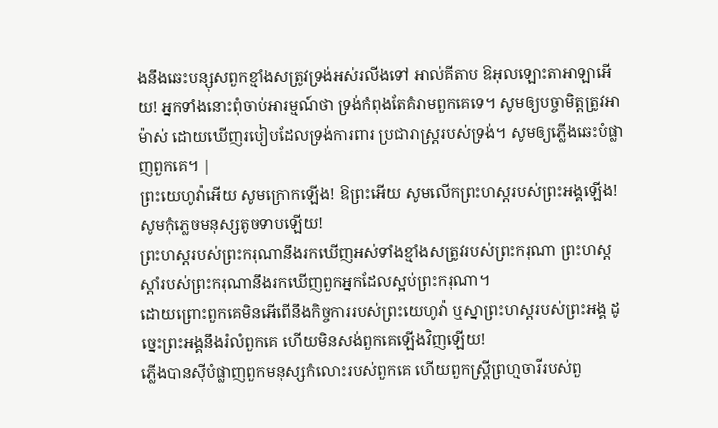ងនឹងឆេះបន្សុសពួកខ្មាំងសត្រូវទ្រង់អស់រលីងទៅ អាល់គីតាប ឱអុលឡោះតាអាឡាអើយ! អ្នកទាំងនោះពុំចាប់អារម្មណ៍ថា ទ្រង់កំពុងតែគំរាមពួកគេទេ។ សូមឲ្យបច្ចាមិត្តត្រូវអាម៉ាស់ ដោយឃើញរបៀបដែលទ្រង់ការពារ ប្រជារាស្ដ្ររបស់ទ្រង់។ សូមឲ្យភ្លើងឆេះបំផ្លាញពួកគេ។ |
ព្រះយេហូវ៉ាអើយ សូមក្រោកឡើង! ឱព្រះអើយ សូមលើកព្រះហស្តរបស់ព្រះអង្គឡើង! សូមកុំភ្លេចមនុស្សតូចទាបឡើយ!
ព្រះហស្តរបស់ព្រះករុណានឹងរកឃើញអស់ទាំងខ្មាំងសត្រូវរបស់ព្រះករុណា ព្រះហស្តស្ដាំរបស់ព្រះករុណានឹងរកឃើញពួកអ្នកដែលស្អប់ព្រះករុណា។
ដោយព្រោះពួកគេមិនអើពើនឹងកិច្ចការរបស់ព្រះយេហូវ៉ា ឬស្នាព្រះហស្តរបស់ព្រះអង្គ ដូច្នេះព្រះអង្គនឹងរំលំពួកគេ ហើយមិនសង់ពួកគេឡើងវិញឡើយ!
ភ្លើងបានស៊ីបំផ្លាញពួកមនុស្សកំលោះរបស់ពួកគេ ហើយពួកស្ត្រីព្រហ្មចារីរបស់ពួ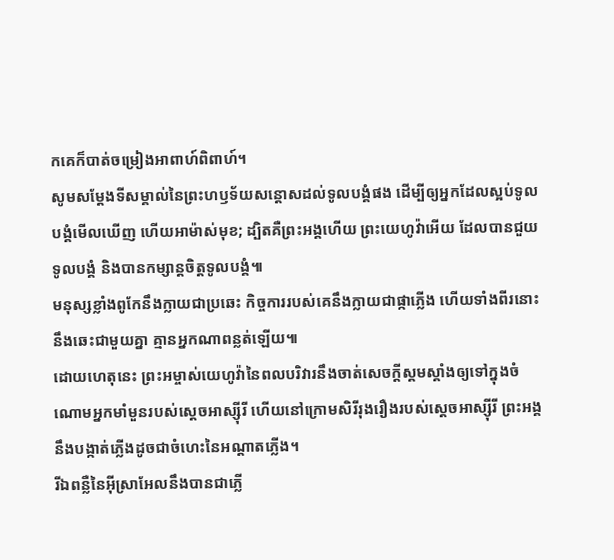កគេក៏បាត់ចម្រៀងអាពាហ៍ពិពាហ៍។
សូមសម្ដែងទីសម្គាល់នៃព្រះហឫទ័យសន្ដោសដល់ទូលបង្គំផង ដើម្បីឲ្យអ្នកដែលស្អប់ទូលបង្គំមើលឃើញ ហើយអាម៉ាស់មុខ; ដ្បិតគឺព្រះអង្គហើយ ព្រះយេហូវ៉ាអើយ ដែលបានជួយទូលបង្គំ និងបានកម្សាន្តចិត្តទូលបង្គំ៕
មនុស្សខ្លាំងពូកែនឹងក្លាយជាប្រឆេះ កិច្ចការរបស់គេនឹងក្លាយជាផ្កាភ្លើង ហើយទាំងពីរនោះនឹងឆេះជាមួយគ្នា គ្មានអ្នកណាពន្លត់ឡើយ៕
ដោយហេតុនេះ ព្រះអម្ចាស់យេហូវ៉ានៃពលបរិវារនឹងចាត់សេចក្ដីស្គមស្គាំងឲ្យទៅក្នុងចំណោមអ្នកមាំមួនរបស់ស្ដេចអាស្ស៊ីរី ហើយនៅក្រោមសិរីរុងរឿងរបស់ស្ដេចអាស្ស៊ីរី ព្រះអង្គនឹងបង្កាត់ភ្លើងដូចជាចំហេះនៃអណ្ដាតភ្លើង។
រីឯពន្លឺនៃអ៊ីស្រាអែលនឹងបានជាភ្លើ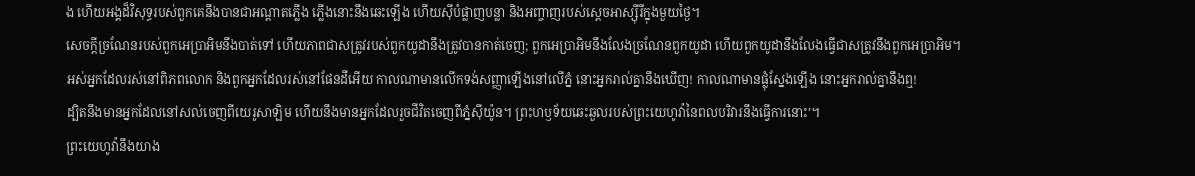ង ហើយអង្គដ៏វិសុទ្ធរបស់ពួកគេនឹងបានជាអណ្ដាតភ្លើង ភ្លើងនោះនឹងឆេះឡើង ហើយស៊ីបំផ្លាញបន្លា និងអញ្ចាញរបស់ស្ដេចអាស្ស៊ីរីក្នុងមួយថ្ងៃ។
សេចក្ដីច្រណែនរបស់ពួកអេប្រាអិមនឹងបាត់ទៅ ហើយភាពជាសត្រូវរបស់ពួកយូដានឹងត្រូវបានកាត់ចេញ; ពួកអេប្រាអិមនឹងលែងច្រណែនពួកយូដា ហើយពួកយូដានឹងលែងធ្វើជាសត្រូវនឹងពួកអេប្រាអិម។
អស់អ្នកដែលរស់នៅពិភពលោក និងពួកអ្នកដែលរស់នៅផែនដីអើយ កាលណាមានលើកទង់សញ្ញាឡើងនៅលើភ្នំ នោះអ្នករាល់គ្នានឹងឃើញ! កាលណាមានផ្លុំស្នែងឡើង នោះអ្នករាល់គ្នានឹងឮ!
ដ្បិតនឹងមានអ្នកដែលនៅសល់ចេញពីយេរូសាឡិម ហើយនឹងមានអ្នកដែលរួចជីវិតចេញពីភ្នំស៊ីយ៉ូន។ ព្រះហឫទ័យឆេះឆួលរបស់ព្រះយេហូវ៉ានៃពលបរិវារនឹងធ្វើការនោះ’។
ព្រះយេហូវ៉ានឹងយាង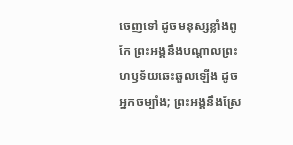ចេញទៅ ដូចមនុស្សខ្លាំងពូកែ ព្រះអង្គនឹងបណ្ដាលព្រះហឫទ័យឆេះឆួលឡើង ដូចអ្នកចម្បាំង; ព្រះអង្គនឹងស្រែ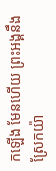កឡើង មែនហើយ ព្រះអង្គនឹងស្រែកយ៉ា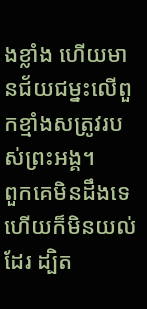ងខ្លាំង ហើយមានជ័យជម្នះលើពួកខ្មាំងសត្រូវរបស់ព្រះអង្គ។
ពួកគេមិនដឹងទេ ហើយក៏មិនយល់ដែរ ដ្បិត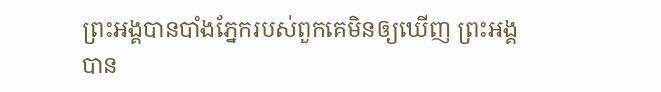ព្រះអង្គបានបាំងភ្នែករបស់ពួកគេមិនឲ្យឃើញ ព្រះអង្គបាន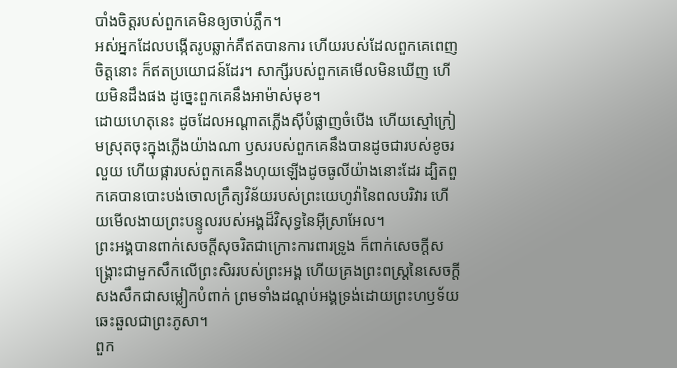បាំងចិត្តរបស់ពួកគេមិនឲ្យចាប់ភ្លឹក។
អស់អ្នកដែលបង្កើតរូបឆ្លាក់គឺឥតបានការ ហើយរបស់ដែលពួកគេពេញចិត្តនោះ ក៏ឥតប្រយោជន៍ដែរ។ សាក្សីរបស់ពួកគេមើលមិនឃើញ ហើយមិនដឹងផង ដូច្នេះពួកគេនឹងអាម៉ាស់មុខ។
ដោយហេតុនេះ ដូចដែលអណ្ដាតភ្លើងស៊ីបំផ្លាញចំបើង ហើយស្មៅក្រៀមស្រុតចុះក្នុងភ្លើងយ៉ាងណា ឫសរបស់ពួកគេនឹងបានដូចជារបស់ខូចរលួយ ហើយផ្ការបស់ពួកគេនឹងហុយឡើងដូចធូលីយ៉ាងនោះដែរ ដ្បិតពួកគេបានបោះបង់ចោលក្រឹត្យវិន័យរបស់ព្រះយេហូវ៉ានៃពលបរិវារ ហើយមើលងាយព្រះបន្ទូលរបស់អង្គដ៏វិសុទ្ធនៃអ៊ីស្រាអែល។
ព្រះអង្គបានពាក់សេចក្ដីសុចរិតជាក្រោះការពារទ្រូង ក៏ពាក់សេចក្ដីសង្គ្រោះជាមួកសឹកលើព្រះសិររបស់ព្រះអង្គ ហើយគ្រងព្រះពស្ត្រនៃសេចក្ដីសងសឹកជាសម្លៀកបំពាក់ ព្រមទាំងដណ្ដប់អង្គទ្រង់ដោយព្រះហឫទ័យឆេះឆួលជាព្រះភូសា។
ពួក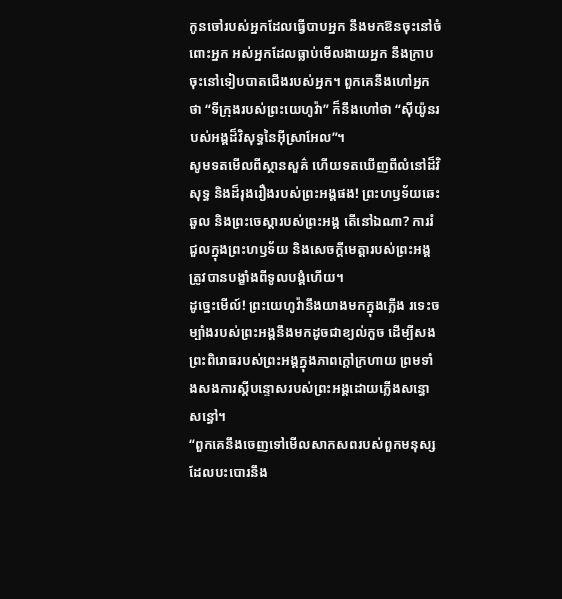កូនចៅរបស់អ្នកដែលធ្វើបាបអ្នក នឹងមកឱនចុះនៅចំពោះអ្នក អស់អ្នកដែលធ្លាប់មើលងាយអ្នក នឹងក្រាបចុះនៅទៀបបាតជើងរបស់អ្នក។ ពួកគេនឹងហៅអ្នកថា “ទីក្រុងរបស់ព្រះយេហូវ៉ា” ក៏នឹងហៅថា “ស៊ីយ៉ូនរបស់អង្គដ៏វិសុទ្ធនៃអ៊ីស្រាអែល”។
សូមទតមើលពីស្ថានសួគ៌ ហើយទតឃើញពីលំនៅដ៏វិសុទ្ធ និងដ៏រុងរឿងរបស់ព្រះអង្គផង! ព្រះហឫទ័យឆេះឆួល និងព្រះចេស្ដារបស់ព្រះអង្គ តើនៅឯណា? ការរំជួលក្នុងព្រះហឫទ័យ និងសេចក្ដីមេត្តារបស់ព្រះអង្គ ត្រូវបានបង្ខាំងពីទូលបង្គំហើយ។
ដូច្នេះមើល៍! ព្រះយេហូវ៉ានឹងយាងមកក្នុងភ្លើង រទេះចម្បាំងរបស់ព្រះអង្គនឹងមកដូចជាខ្យល់កួច ដើម្បីសងព្រះពិរោធរបស់ព្រះអង្គក្នុងភាពក្ដៅក្រហាយ ព្រមទាំងសងការស្ដីបន្ទោសរបស់ព្រះអង្គដោយភ្លើងសន្ធោសន្ធៅ។
“ពួកគេនឹងចេញទៅមើលសាកសពរបស់ពួកមនុស្សដែលបះបោរនឹង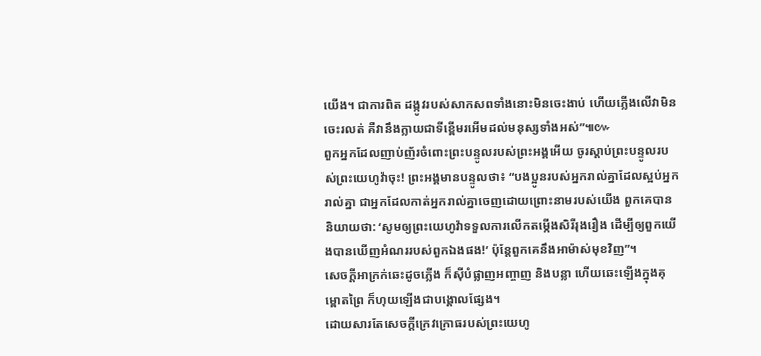យើង។ ជាការពិត ដង្កូវរបស់សាកសពទាំងនោះមិនចេះងាប់ ហើយភ្លើងលើវាមិនចេះរលត់ គឺវានឹងក្លាយជាទីខ្ពើមរអើមដល់មនុស្សទាំងអស់”៕៚
ពួកអ្នកដែលញាប់ញ័រចំពោះព្រះបន្ទូលរបស់ព្រះអង្គអើយ ចូរស្ដាប់ព្រះបន្ទូលរបស់ព្រះយេហូវ៉ាចុះ! ព្រះអង្គមានបន្ទូលថា៖ “បងប្អូនរបស់អ្នករាល់គ្នាដែលស្អប់អ្នករាល់គ្នា ជាអ្នកដែលកាត់អ្នករាល់គ្នាចេញដោយព្រោះនាមរបស់យើង ពួកគេបាននិយាយថា: ‘សូមឲ្យព្រះយេហូវ៉ាទទួលការលើកតម្កើងសិរីរុងរឿង ដើម្បីឲ្យពួកយើងបានឃើញអំណររបស់ពួកឯងផង!’ ប៉ុន្តែពួកគេនឹងអាម៉ាស់មុខវិញ”។
សេចក្ដីអាក្រក់ឆេះដូចភ្លើង ក៏ស៊ីបំផ្លាញអញ្ចាញ និងបន្លា ហើយឆេះឡើងក្នុងគុម្ពោតព្រៃ ក៏ហុយឡើងជាបង្គោលផ្សែង។
ដោយសារតែសេចក្ដីក្រេវក្រោធរបស់ព្រះយេហូ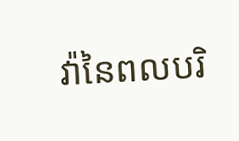វ៉ានៃពលបរិ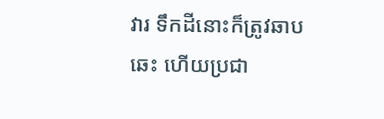វារ ទឹកដីនោះក៏ត្រូវឆាបឆេះ ហើយប្រជា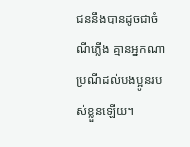ជននឹងបានដូចជាចំណីភ្លើង គ្មានអ្នកណាប្រណីដល់បងប្អូនរបស់ខ្លួនឡើយ។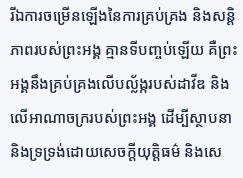រីឯការចម្រើនឡើងនៃការគ្រប់គ្រង និងសន្តិភាពរបស់ព្រះអង្គ គ្មានទីបញ្ចប់ឡើយ គឺព្រះអង្គនឹងគ្រប់គ្រងលើបល្ល័ង្ករបស់ដាវីឌ និងលើអាណាចក្ររបស់ព្រះអង្គ ដើម្បីស្ថាបនា និងទ្រទ្រង់ដោយសេចក្ដីយុត្តិធម៌ និងសេ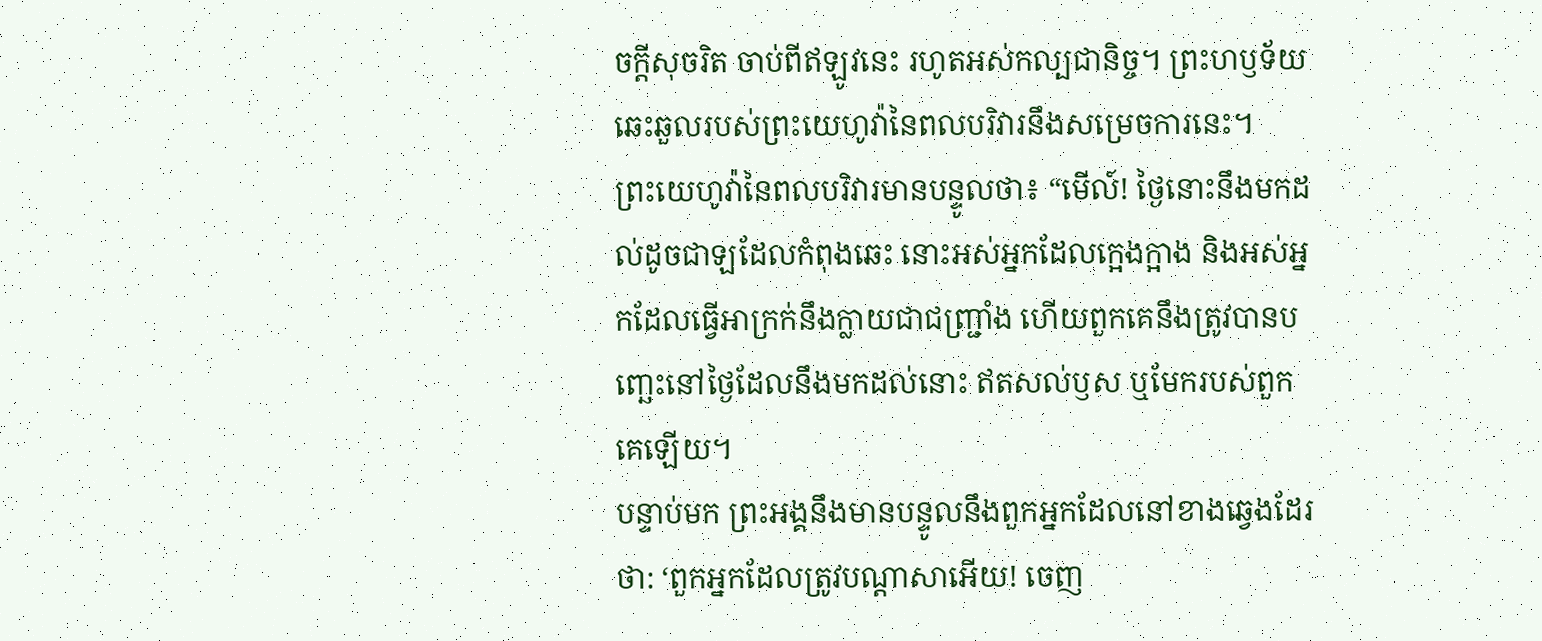ចក្ដីសុចរិត ចាប់ពីឥឡូវនេះ រហូតអស់កល្បជានិច្ច។ ព្រះហឫទ័យឆេះឆួលរបស់ព្រះយេហូវ៉ានៃពលបរិវារនឹងសម្រេចការនេះ។
ព្រះយេហូវ៉ានៃពលបរិវារមានបន្ទូលថា៖ “មើល៍! ថ្ងៃនោះនឹងមកដល់ដូចជាឡដែលកំពុងឆេះ នោះអស់អ្នកដែលក្អេងក្អាង និងអស់អ្នកដែលធ្វើអាក្រក់នឹងក្លាយជាជញ្រ្ជាំង ហើយពួកគេនឹងត្រូវបានបញ្ឆេះនៅថ្ងៃដែលនឹងមកដល់នោះ ឥតសល់ឫស ឬមែករបស់ពួកគេឡើយ។
បន្ទាប់មក ព្រះអង្គនឹងមានបន្ទូលនឹងពួកអ្នកដែលនៅខាងឆ្វេងដែរថា: ‘ពួកអ្នកដែលត្រូវបណ្ដាសាអើយ! ចេញ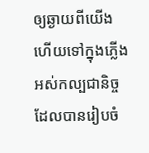ឲ្យឆ្ងាយពីយើង ហើយទៅក្នុងភ្លើងអស់កល្បជានិច្ច ដែលបានរៀបចំ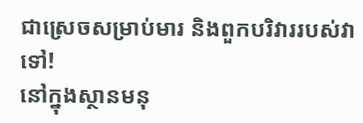ជាស្រេចសម្រាប់មារ និងពួកបរិវាររបស់វាទៅ!
នៅក្នុងស្ថានមនុ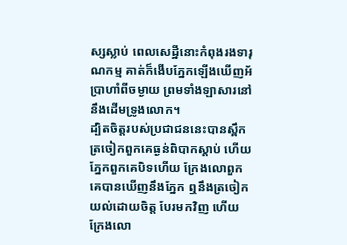ស្សស្លាប់ ពេលសេដ្ឋីនោះកំពុងរងទារុណកម្ម គាត់ក៏ងើបភ្នែកឡើងឃើញអ័ប្រាហាំពីចម្ងាយ ព្រមទាំងឡាសារនៅនឹងដើមទ្រូងលោក។
ដ្បិតចិត្តរបស់ប្រជាជននេះបានស្ពឹក ត្រចៀកពួកគេធ្ងន់ពិបាកស្ដាប់ ហើយភ្នែកពួកគេបិទហើយ ក្រែងលោពួកគេបានឃើញនឹងភ្នែក ឮនឹងត្រចៀក យល់ដោយចិត្ត បែរមកវិញ ហើយក្រែងលោ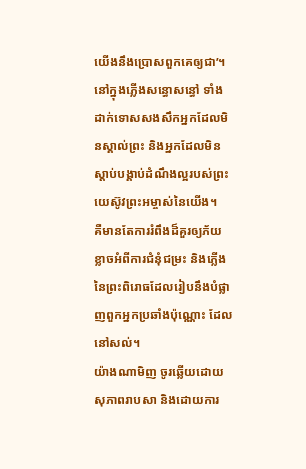យើងនឹងប្រោសពួកគេឲ្យជា’។
នៅក្នុងភ្លើងសន្ធោសន្ធៅ ទាំងដាក់ទោសសងសឹកអ្នកដែលមិនស្គាល់ព្រះ និងអ្នកដែលមិនស្ដាប់បង្គាប់ដំណឹងល្អរបស់ព្រះយេស៊ូវព្រះអម្ចាស់នៃយើង។
គឺមានតែការរំពឹងដ៏គួរឲ្យភ័យខ្លាចអំពីការជំនុំជម្រះ និងភ្លើងនៃព្រះពិរោធដែលរៀបនឹងបំផ្លាញពួកអ្នកប្រឆាំងប៉ុណ្ណោះ ដែលនៅសល់។
យ៉ាងណាមិញ ចូរឆ្លើយដោយសុភាពរាបសា និងដោយការ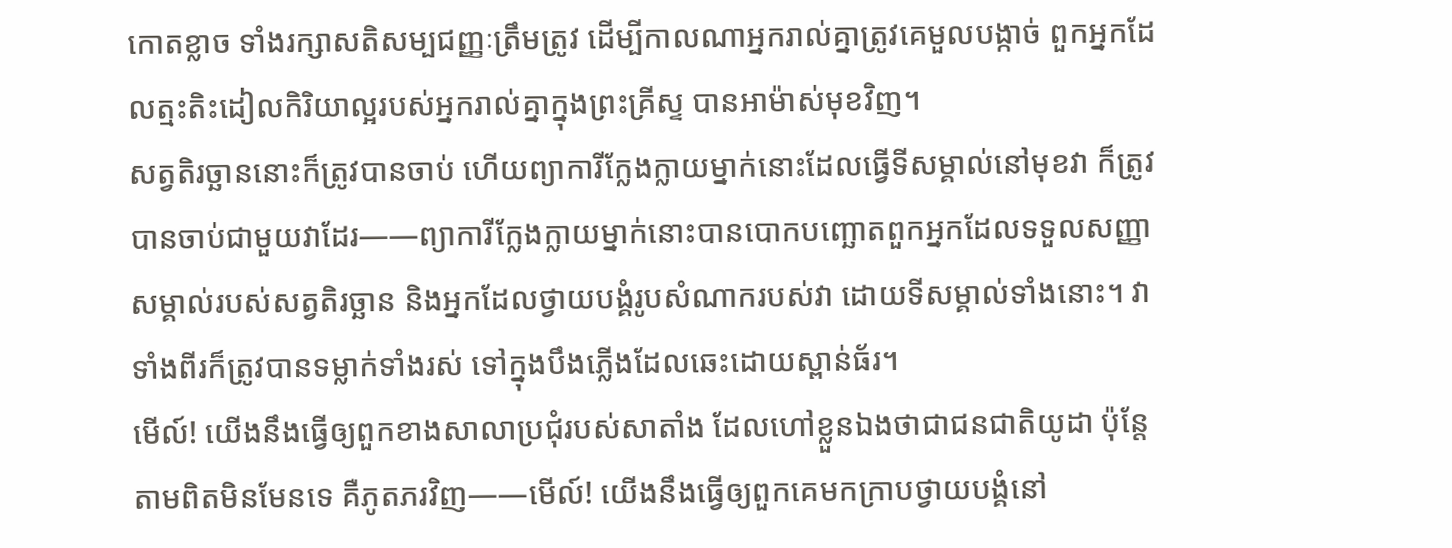កោតខ្លាច ទាំងរក្សាសតិសម្បជញ្ញៈត្រឹមត្រូវ ដើម្បីកាលណាអ្នករាល់គ្នាត្រូវគេមួលបង្កាច់ ពួកអ្នកដែលត្មះតិះដៀលកិរិយាល្អរបស់អ្នករាល់គ្នាក្នុងព្រះគ្រីស្ទ បានអាម៉ាស់មុខវិញ។
សត្វតិរច្ឆាននោះក៏ត្រូវបានចាប់ ហើយព្យាការីក្លែងក្លាយម្នាក់នោះដែលធ្វើទីសម្គាល់នៅមុខវា ក៏ត្រូវបានចាប់ជាមួយវាដែរ——ព្យាការីក្លែងក្លាយម្នាក់នោះបានបោកបញ្ឆោតពួកអ្នកដែលទទួលសញ្ញាសម្គាល់របស់សត្វតិរច្ឆាន និងអ្នកដែលថ្វាយបង្គំរូបសំណាករបស់វា ដោយទីសម្គាល់ទាំងនោះ។ វាទាំងពីរក៏ត្រូវបានទម្លាក់ទាំងរស់ ទៅក្នុងបឹងភ្លើងដែលឆេះដោយស្ពាន់ធ័រ។
មើល៍! យើងនឹងធ្វើឲ្យពួកខាងសាលាប្រជុំរបស់សាតាំង ដែលហៅខ្លួនឯងថាជាជនជាតិយូដា ប៉ុន្តែតាមពិតមិនមែនទេ គឺភូតភរវិញ——មើល៍! យើងនឹងធ្វើឲ្យពួកគេមកក្រាបថ្វាយបង្គំនៅ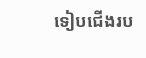ទៀបជើងរប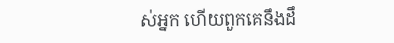ស់អ្នក ហើយពួកគេនឹងដឹ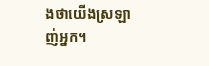ងថាយើងស្រឡាញ់អ្នក។